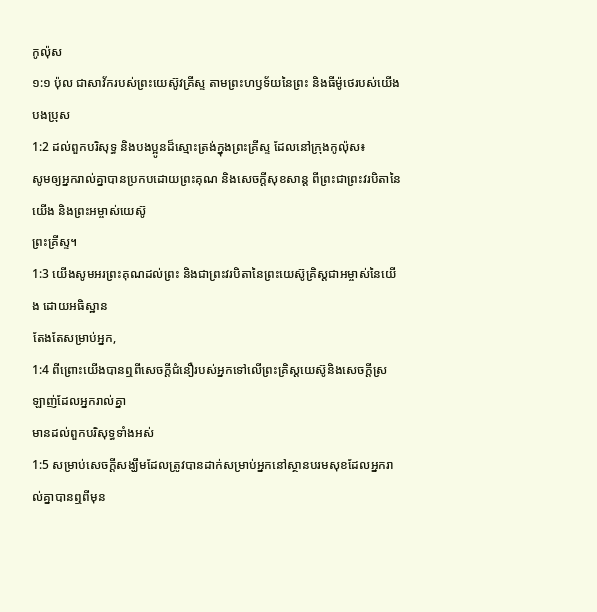កូល៉ុស
១:១ ប៉ុល ជាសាវ័ករបស់ព្រះយេស៊ូវគ្រីស្ទ តាមព្រះហឫទ័យនៃព្រះ និងធីម៉ូថេរបស់យើង
បងប្រុស
1:2 ដល់ពួកបរិសុទ្ធ និងបងប្អូនដ៏ស្មោះត្រង់ក្នុងព្រះគ្រីស្ទ ដែលនៅក្រុងកូល៉ុស៖
សូមឲ្យអ្នករាល់គ្នាបានប្រកបដោយព្រះគុណ និងសេចក្ដីសុខសាន្ត ពីព្រះជាព្រះវរបិតានៃយើង និងព្រះអម្ចាស់យេស៊ូ
ព្រះគ្រីស្ទ។
1:3 យើងសូមអរព្រះគុណដល់ព្រះ និងជាព្រះវរបិតានៃព្រះយេស៊ូគ្រិស្ដជាអម្ចាស់នៃយើង ដោយអធិស្ឋាន
តែងតែសម្រាប់អ្នក,
1:4 ពីព្រោះយើងបានឮពីសេចក្ដីជំនឿរបស់អ្នកទៅលើព្រះគ្រិស្ដយេស៊ូនិងសេចក្ដីស្រឡាញ់ដែលអ្នករាល់គ្នា
មានដល់ពួកបរិសុទ្ធទាំងអស់
1:5 សម្រាប់សេចក្ដីសង្ឃឹមដែលត្រូវបានដាក់សម្រាប់អ្នកនៅស្ថានបរមសុខដែលអ្នករាល់គ្នាបានឮពីមុន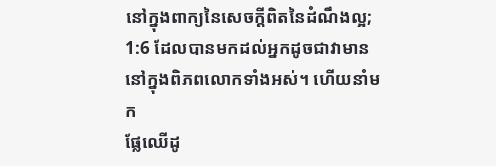នៅក្នុងពាក្យនៃសេចក្តីពិតនៃដំណឹងល្អ;
1:6 ដែលបានមកដល់អ្នកដូចជាវាមាននៅក្នុងពិភពលោកទាំងអស់។ ហើយនាំមក
ផ្លែឈើដូ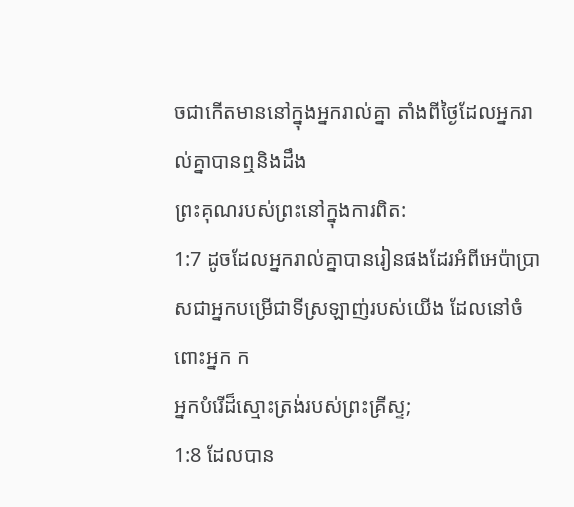ចជាកើតមាននៅក្នុងអ្នករាល់គ្នា តាំងពីថ្ងៃដែលអ្នករាល់គ្នាបានឮនិងដឹង
ព្រះគុណរបស់ព្រះនៅក្នុងការពិត:
1:7 ដូចដែលអ្នករាល់គ្នាបានរៀនផងដែរអំពីអេប៉ាប្រាសជាអ្នកបម្រើជាទីស្រឡាញ់របស់យើង ដែលនៅចំពោះអ្នក ក
អ្នកបំរើដ៏ស្មោះត្រង់របស់ព្រះគ្រីស្ទ;
1:8 ដែលបាន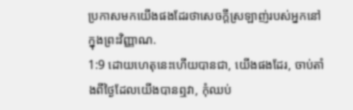ប្រកាសមកយើងផងដែរថាសេចក្ដីស្រឡាញ់របស់អ្នកនៅក្នុងព្រះវិញ្ញាណ.
1:9 ដោយហេតុនេះហើយបានជា, យើងផងដែរ, ចាប់តាំងពីថ្ងៃដែលយើងបានឮវា, កុំឈប់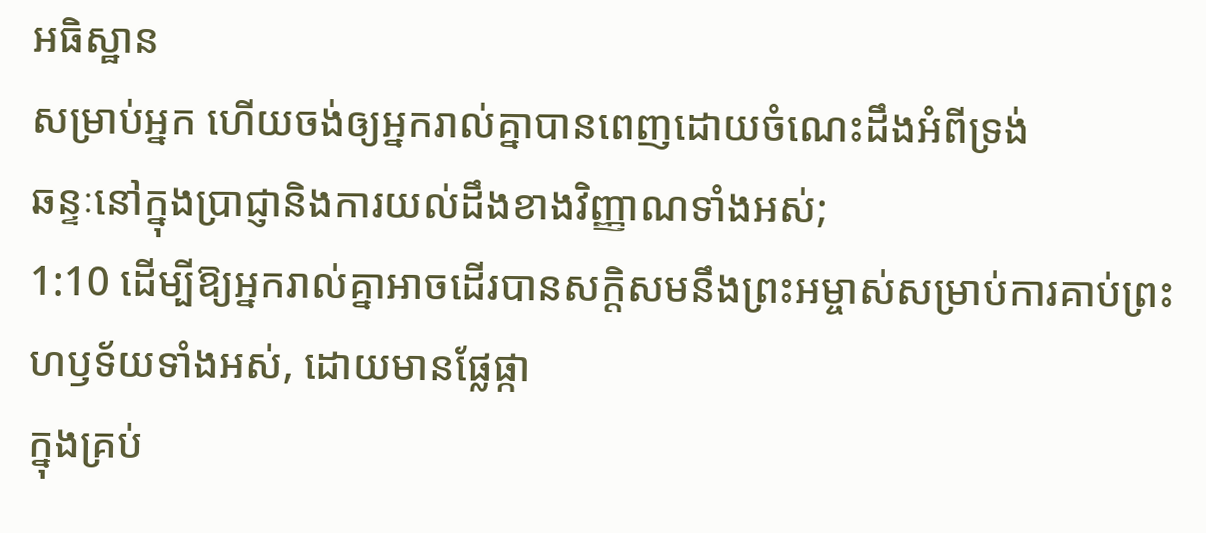អធិស្ឋាន
សម្រាប់អ្នក ហើយចង់ឲ្យអ្នករាល់គ្នាបានពេញដោយចំណេះដឹងអំពីទ្រង់
ឆន្ទៈនៅក្នុងប្រាជ្ញានិងការយល់ដឹងខាងវិញ្ញាណទាំងអស់;
1:10 ដើម្បីឱ្យអ្នករាល់គ្នាអាចដើរបានសក្ដិសមនឹងព្រះអម្ចាស់សម្រាប់ការគាប់ព្រះហឫទ័យទាំងអស់, ដោយមានផ្លែផ្កា
ក្នុងគ្រប់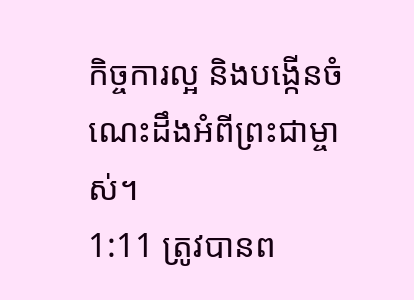កិច្ចការល្អ និងបង្កើនចំណេះដឹងអំពីព្រះជាម្ចាស់។
1:11 ត្រូវបានព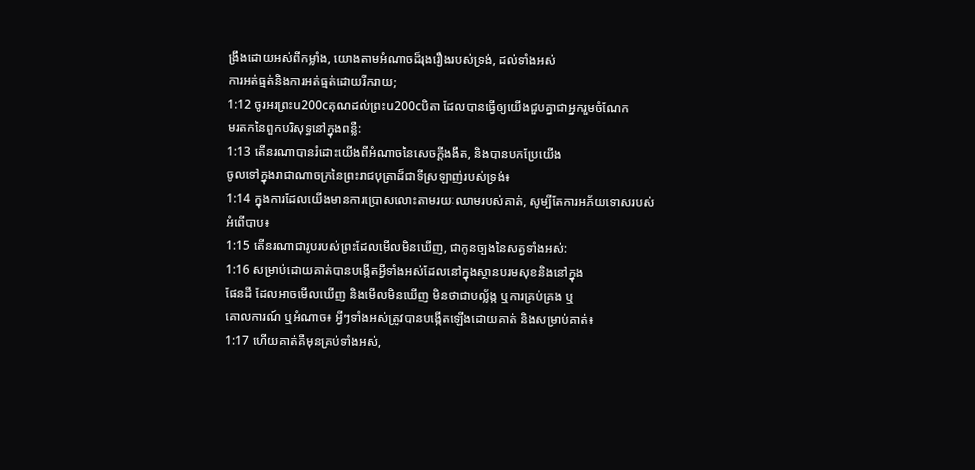ង្រឹងដោយអស់ពីកម្លាំង, យោងតាមអំណាចដ៏រុងរឿងរបស់ទ្រង់, ដល់ទាំងអស់
ការអត់ធ្មត់និងការអត់ធ្មត់ដោយរីករាយ;
1:12 ចូរអរព្រះu200cគុណដល់ព្រះu200cបិតា ដែលបានធ្វើឲ្យយើងជួបគ្នាជាអ្នករួមចំណែក
មរតកនៃពួកបរិសុទ្ធនៅក្នុងពន្លឺ:
1:13 តើនរណាបានរំដោះយើងពីអំណាចនៃសេចក្ដីងងឹត, និងបានបកប្រែយើង
ចូលទៅក្នុងរាជាណាចក្រនៃព្រះរាជបុត្រាដ៏ជាទីស្រឡាញ់របស់ទ្រង់៖
1:14 ក្នុងការដែលយើងមានការប្រោសលោះតាមរយៈឈាមរបស់គាត់, សូម្បីតែការអភ័យទោសរបស់
អំពើបាប៖
1:15 តើនរណាជារូបរបស់ព្រះដែលមើលមិនឃើញ, ជាកូនច្បងនៃសត្វទាំងអស់:
1:16 សម្រាប់ដោយគាត់បានបង្កើតអ្វីទាំងអស់ដែលនៅក្នុងស្ថានបរមសុខនិងនៅក្នុង
ផែនដី ដែលអាចមើលឃើញ និងមើលមិនឃើញ មិនថាជាបល្ល័ង្ក ឬការគ្រប់គ្រង ឬ
គោលការណ៍ ឬអំណាច៖ អ្វីៗទាំងអស់ត្រូវបានបង្កើតឡើងដោយគាត់ និងសម្រាប់គាត់៖
1:17 ហើយគាត់គឺមុនគ្រប់ទាំងអស់,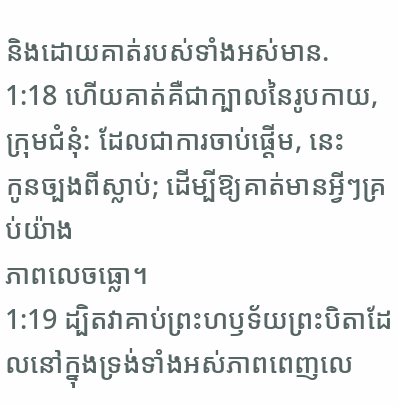និងដោយគាត់របស់ទាំងអស់មាន.
1:18 ហើយគាត់គឺជាក្បាលនៃរូបកាយ, ក្រុមជំនុំ: ដែលជាការចាប់ផ្តើម, នេះ
កូនច្បងពីស្លាប់; ដើម្បីឱ្យគាត់មានអ្វីៗគ្រប់យ៉ាង
ភាពលេចធ្លោ។
1:19 ដ្បិតវាគាប់ព្រះហឫទ័យព្រះបិតាដែលនៅក្នុងទ្រង់ទាំងអស់ភាពពេញលេ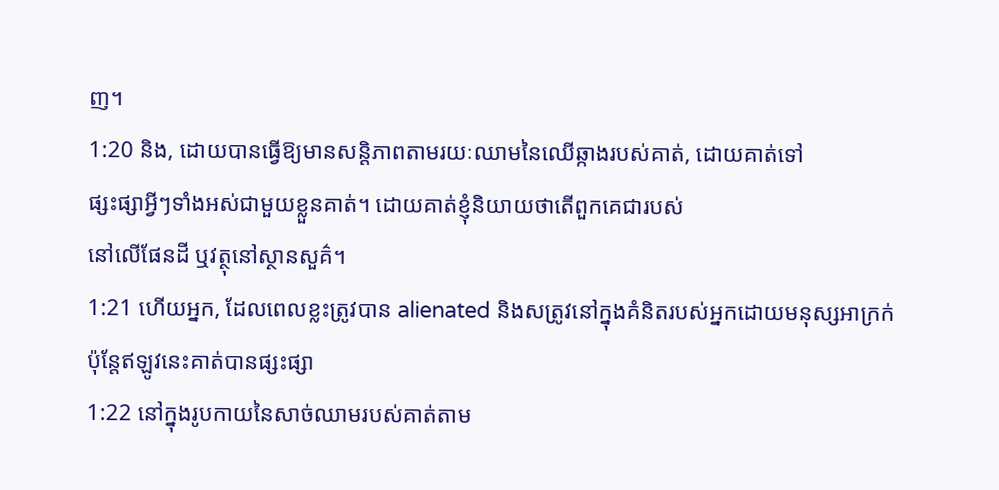ញ។
1:20 និង, ដោយបានធ្វើឱ្យមានសន្តិភាពតាមរយៈឈាមនៃឈើឆ្កាងរបស់គាត់, ដោយគាត់ទៅ
ផ្សះផ្សាអ្វីៗទាំងអស់ជាមួយខ្លួនគាត់។ ដោយគាត់ខ្ញុំនិយាយថាតើពួកគេជារបស់
នៅលើផែនដី ឬវត្ថុនៅស្ថានសួគ៌។
1:21 ហើយអ្នក, ដែលពេលខ្លះត្រូវបាន alienated និងសត្រូវនៅក្នុងគំនិតរបស់អ្នកដោយមនុស្សអាក្រក់
ប៉ុន្តែឥឡូវនេះគាត់បានផ្សះផ្សា
1:22 នៅក្នុងរូបកាយនៃសាច់ឈាមរបស់គាត់តាម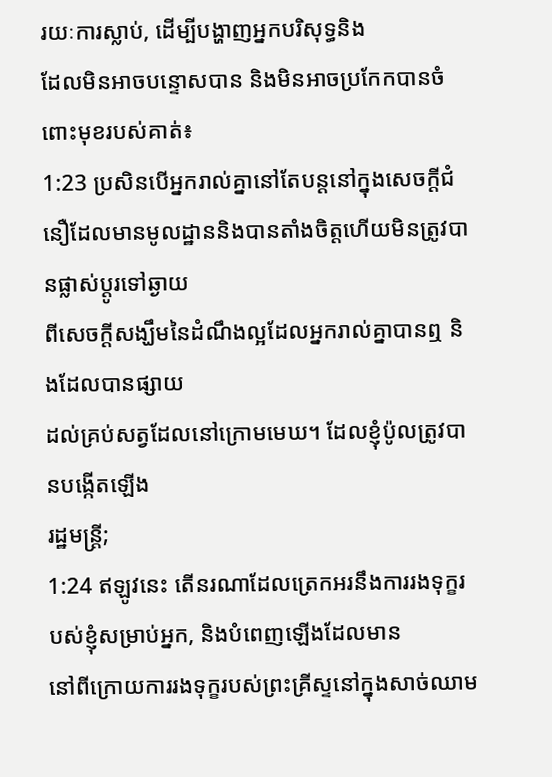រយៈការស្លាប់, ដើម្បីបង្ហាញអ្នកបរិសុទ្ធនិង
ដែលមិនអាចបន្ទោសបាន និងមិនអាចប្រកែកបានចំពោះមុខរបស់គាត់៖
1:23 ប្រសិនបើអ្នករាល់គ្នានៅតែបន្តនៅក្នុងសេចក្ដីជំនឿដែលមានមូលដ្ឋាននិងបានតាំងចិត្តហើយមិនត្រូវបានផ្លាស់ប្តូរទៅឆ្ងាយ
ពីសេចក្ដីសង្ឃឹមនៃដំណឹងល្អដែលអ្នករាល់គ្នាបានឮ និងដែលបានផ្សាយ
ដល់គ្រប់សត្វដែលនៅក្រោមមេឃ។ ដែលខ្ញុំប៉ូលត្រូវបានបង្កើតឡើង
រដ្ឋមន្ត្រី;
1:24 ឥឡូវនេះ តើនរណាដែលត្រេកអរនឹងការរងទុក្ខរបស់ខ្ញុំសម្រាប់អ្នក, និងបំពេញឡើងដែលមាន
នៅពីក្រោយការរងទុក្ខរបស់ព្រះគ្រីស្ទនៅក្នុងសាច់ឈាម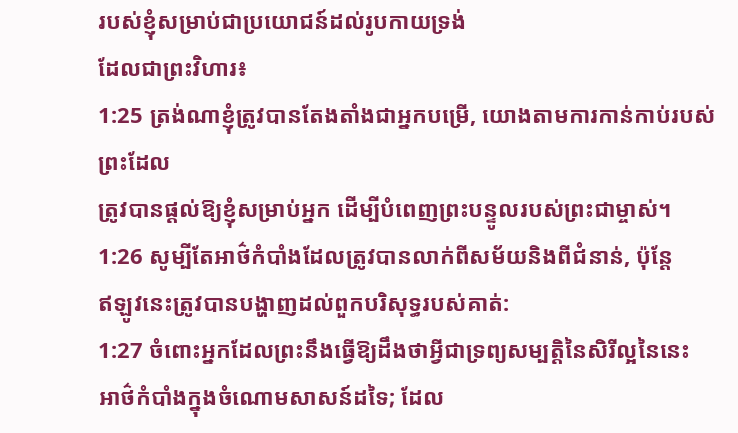របស់ខ្ញុំសម្រាប់ជាប្រយោជន៍ដល់រូបកាយទ្រង់
ដែលជាព្រះវិហារ៖
1:25 ត្រង់ណាខ្ញុំត្រូវបានតែងតាំងជាអ្នកបម្រើ, យោងតាមការកាន់កាប់របស់ព្រះដែល
ត្រូវបានផ្តល់ឱ្យខ្ញុំសម្រាប់អ្នក ដើម្បីបំពេញព្រះបន្ទូលរបស់ព្រះជាម្ចាស់។
1:26 សូម្បីតែអាថ៌កំបាំងដែលត្រូវបានលាក់ពីសម័យនិងពីជំនាន់, ប៉ុន្តែ
ឥឡូវនេះត្រូវបានបង្ហាញដល់ពួកបរិសុទ្ធរបស់គាត់:
1:27 ចំពោះអ្នកដែលព្រះនឹងធ្វើឱ្យដឹងថាអ្វីជាទ្រព្យសម្បត្តិនៃសិរីល្អនៃនេះ
អាថ៌កំបាំងក្នុងចំណោមសាសន៍ដទៃ; ដែល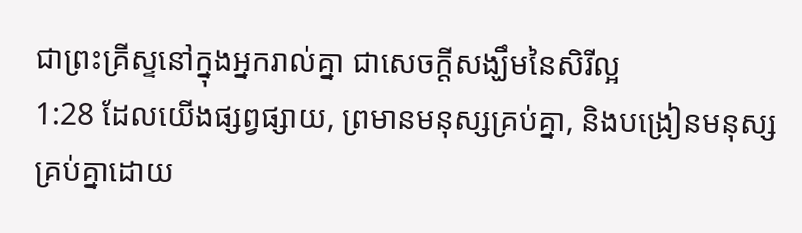ជាព្រះគ្រីស្ទនៅក្នុងអ្នករាល់គ្នា ជាសេចក្ដីសង្ឃឹមនៃសិរីល្អ
1:28 ដែលយើងផ្សព្វផ្សាយ, ព្រមានមនុស្សគ្រប់គ្នា, និងបង្រៀនមនុស្សគ្រប់គ្នាដោយ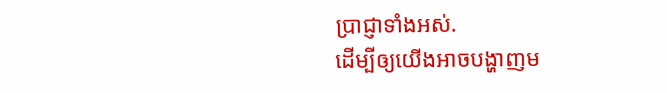ប្រាជ្ញាទាំងអស់.
ដើម្បីឲ្យយើងអាចបង្ហាញម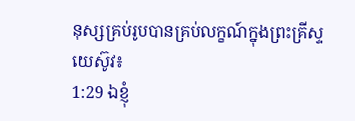នុស្សគ្រប់រូបបានគ្រប់លក្ខណ៍ក្នុងព្រះគ្រីស្ទយេស៊ូវ៖
1:29 ឯខ្ញុំ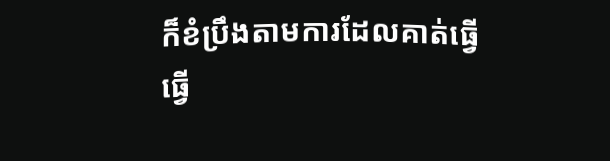ក៏ខំប្រឹងតាមការដែលគាត់ធ្វើ
ធ្វើ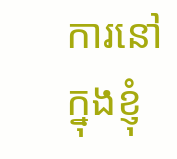ការនៅក្នុងខ្ញុំ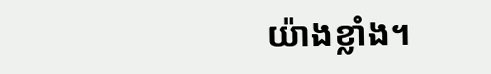យ៉ាងខ្លាំង។